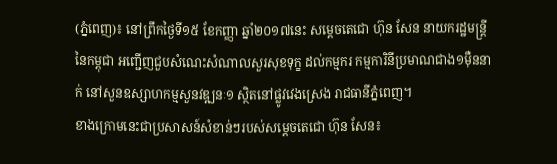(ភ្នំពេញ)៖ នៅព្រឹកថ្ងៃទី១៥ ខែកញ្ញា ឆ្នាំ២០១៧នេះ សម្តេចតេជោ ហ៊ុន សែន នាយករដ្ឋមន្រ្តីនៃកម្ពុជា អញ្ជើញជួបសំណេះសំណាលសួរសុខទុក្ខ ដល់កម្មករ កម្មការិនីប្រមាណជាង១ម៉ឺននាក់ នៅសួនឧស្សាហកម្មសួនវឌ្ឍនៈ១ ស្ថិតនៅផ្លូវវេងស្រេង រាជធានីភ្នំពេញ។
ខាងក្រោមនេះជាប្រសាសន៍សំខាន់ៗរបស់សម្តេចតេជោ ហ៊ុន សែន៖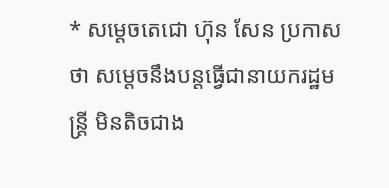* សម្តេចតេជោ ហ៊ុន សែន ប្រកាសថា សម្តេចនឹងបន្តធ្វើជានាយករដ្ឋមន្រ្តី មិនតិចជាង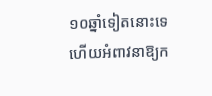១០ឆ្នាំទៀតនោះទេ ហើយអំពាវនាឱ្យក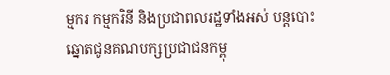ម្មករ កម្មករិនី និងប្រជាពលរដ្ឋទាំងអស់ បន្តបោះឆ្នោតជូនគណបក្សប្រជាជនកម្ពុ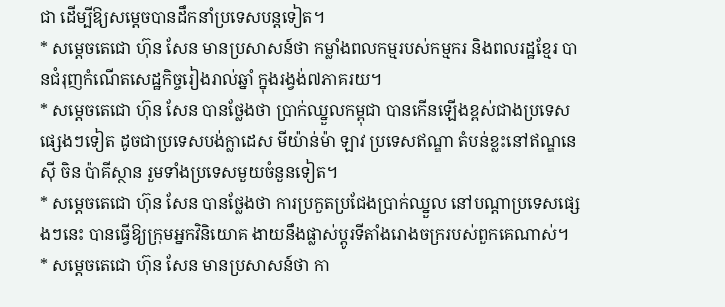ជា ដើម្បីឱ្យសម្តេចបានដឹកនាំប្រទេសបន្តទៀត។
* សម្តេចតេជោ ហ៊ុន សែន មានប្រសាសន៍ថា កម្លាំងពលកម្មរបស់កម្មករ និងពលរដ្ឋខ្មែរ បានជំរុញកំណើតសេដ្ឋកិច្ចរៀងរាល់ឆ្នាំ ក្នុងរង្វង់៧ភាគរយ។
* សម្តេចតេជោ ហ៊ុន សែន បានថ្លែងថា ប្រាក់ឈ្នួលកម្ពុជា បានកើនឡើងខ្ពស់ជាងប្រទេសផ្សេងៗទៀត ដូចជាប្រទេសបង់ក្លាដេស មីយ៉ាន់ម៉ា ឡាវ ប្រទេសឥណ្ឌា តំបន់ខ្លះនៅឥណ្ឌនេស៊ី ចិន ប៉ាគីស្ថាន រួមទាំងប្រទេសមួយចំនួនទៀត។
* សម្តេចតេជោ ហ៊ុន សែន បានថ្លែងថា ការប្រកួតប្រជែងប្រាក់ឈ្នួល នៅបណ្តាប្រទេសផ្សេងៗនេះ បានធ្វើឱ្យក្រុមអ្នកវិនិយោគ ងាយនឹងផ្លាស់ប្តូរទីតាំងរោងចក្ររបស់ពួកគេណាស់។
* សម្តេចតេជោ ហ៊ុន សែន មានប្រសាសន៍ថា កា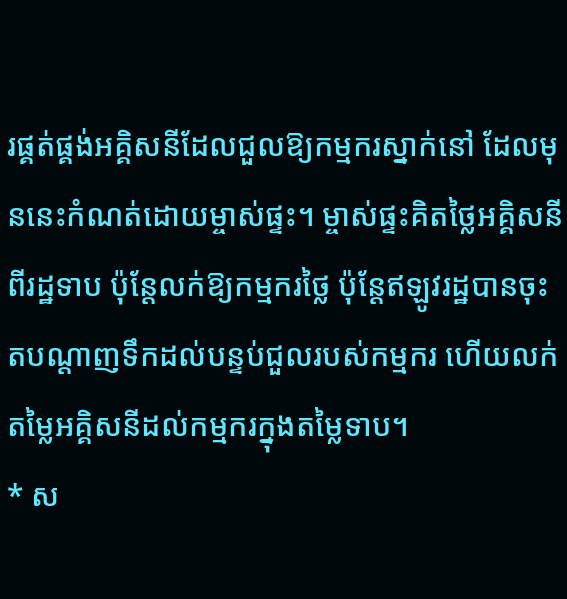រផ្គត់ផ្គង់អគ្គិសនីដែលជួលឱ្យកម្មករស្នាក់នៅ ដែលមុននេះកំណត់ដោយម្ចាស់ផ្ទះ។ ម្ចាស់ផ្ទះគិតថ្លៃអគ្គិសនីពីរដ្ឋទាប ប៉ុន្តែលក់ឱ្យកម្មករថ្លៃ ប៉ុន្តែឥឡូវរដ្ឋបានចុះតបណ្តាញទឹកដល់បន្ទប់ជួលរបស់កម្មករ ហើយលក់តម្លៃអគ្គិសនីដល់កម្មករក្នុងតម្លៃទាប។
* ស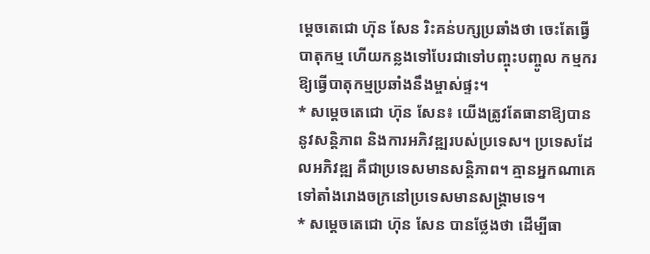ម្តេចតេជោ ហ៊ុន សែន រិះគន់បក្សប្រឆាំងថា ចេះតែធ្វើបាតុកម្ម ហើយកន្លងទៅបែរជាទៅបញ្ចុះបញ្ចូល កម្មករឱ្យធ្វើបាតុកម្មប្រឆាំងនឹងម្ចាស់ផ្ទះ។
* សម្តេចតេជោ ហ៊ុន សែន៖ យើងត្រូវតែធានាឱ្យបាននូវសន្តិភាព និងការអភិវឌ្ឍរបស់ប្រទេស។ ប្រទេសដែលអភិវឌ្ឍ គឺជាប្រទេសមានសន្តិភាព។ គ្មានអ្នកណាគេទៅតាំងរោងចក្រនៅប្រទេសមានសង្រ្គាមទេ។
* សម្តេចតេជោ ហ៊ុន សែន បានថ្លែងថា ដើម្បីធា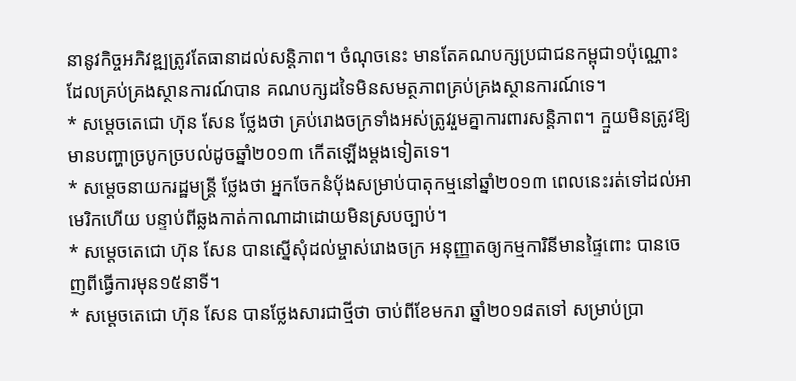នានូវកិច្ចអភិវឌ្ឍត្រូវតែធានាដល់សន្តិភាព។ ចំណុចនេះ មានតែគណបក្សប្រជាជនកម្ពុជា១ប៉ុណ្ណោះ ដែលគ្រប់គ្រងស្ថានការណ៍បាន គណបក្សដទៃមិនសមត្ថភាពគ្រប់គ្រងស្ថានការណ៍ទេ។
* សម្តេចតេជោ ហ៊ុន សែន ថ្លែងថា គ្រប់រោងចក្រទាំងអស់ត្រូវរួមគ្នាការពារសន្តិភាព។ ក្មួយមិនត្រូវឱ្យមានបញ្ហាច្របូកច្របល់ដូចឆ្នាំ២០១៣ កើតឡើងម្តងទៀតទេ។
* សម្តេចនាយករដ្ឋមន្រ្តី ថ្លែងថា អ្នកចែកនំប៉័ងសម្រាប់បាតុកម្មនៅឆ្នាំ២០១៣ ពេលនេះរត់ទៅដល់អាមេរិកហើយ បន្ទាប់ពីឆ្លងកាត់កាណាដាដោយមិនស្របច្បាប់។
* សម្តេចតេជោ ហ៊ុន សែន បានស្នើសុំដល់ម្ចាស់រោងចក្រ អនុញ្ញាតឲ្យកម្មការិនីមានផ្ទៃពោះ បានចេញពីធ្វើការមុន១៥នាទី។
* សម្តេចតេជោ ហ៊ុន សែន បានថ្លែងសារជាថ្មីថា ចាប់ពីខែមករា ឆ្នាំ២០១៨តទៅ សម្រាប់ប្រា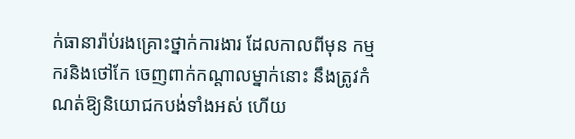ក់ធានារ៉ាប់រងគ្រោះថ្នាក់ការងារ ដែលកាលពីមុន កម្មករនិងថៅកែ ចេញពាក់កណ្តាលម្នាក់នោះ នឹងត្រូវកំណត់ឱ្យនិយោជកបង់ទាំងអស់ ហើយ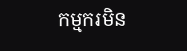កម្មករមិន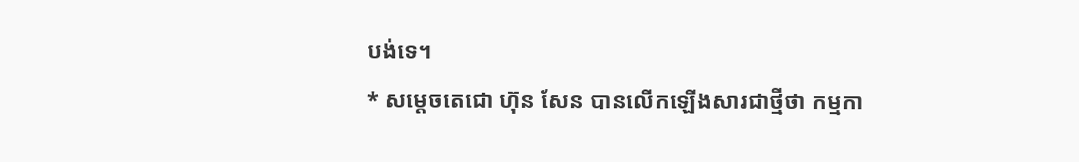បង់ទេ។
* សម្តេចតេជោ ហ៊ុន សែន បានលើកឡើងសារជាថ្មីថា កម្មកា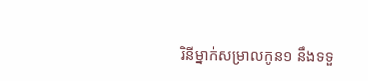រិនីម្នាក់សម្រាលកូន១ នឹងទទួ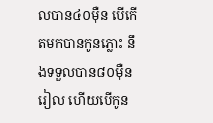លបាន៤០ម៉ឺន បើកើតមកបានកូនភ្លោះ នឹងទទួលបាន៨០ម៉ឺនរៀល ហើយបើកូន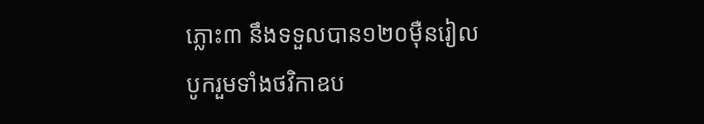ភ្លោះ៣ នឹងទទួលបាន១២០ម៉ឺនរៀល បូករួមទាំងថវិកាឧប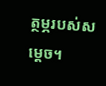ត្ថម្ភរបស់សម្តេច។